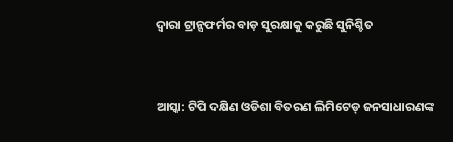ଦ୍ଵାରା ଟ୍ରାନ୍ସଫର୍ମର ବାଡ଼ ସୁରକ୍ଷାକୁ କରୁଛି ସୁନିଶ୍ଚିତ


ଆସ୍କା: ଟିପି ଦକ୍ଷିଣ ଓଡିଶା ବିତରଣ ଲିମିଟେଡ୍ ଜନସାଧାରଣଙ୍କ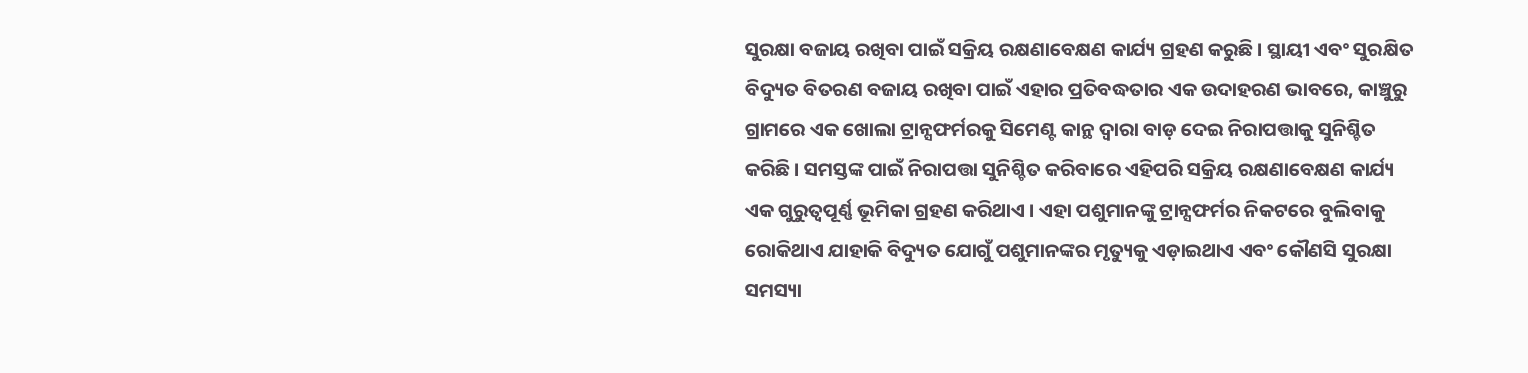ସୁରକ୍ଷା ବଜାୟ ରଖିବା ପାଇଁ ସକ୍ରିୟ ରକ୍ଷଣାବେକ୍ଷଣ କାର୍ଯ୍ୟ ଗ୍ରହଣ କରୁଛି । ସ୍ଥାୟୀ ଏବଂ ସୁରକ୍ଷିତ ବିଦ୍ୟୁତ ବିତରଣ ବଜାୟ ରଖିବା ପାଇଁ ଏହାର ପ୍ରତିବଦ୍ଧତାର ଏକ ଉଦାହରଣ ଭାବରେ, କାଞ୍ଚୁରୁ ଗ୍ରାମରେ ଏକ ଖୋଲା ଟ୍ରାନ୍ସଫର୍ମରକୁ ସିମେଣ୍ଟ କାନ୍ଥ ଦ୍ଵାରା ବାଡ଼ ଦେଇ ନିରାପତ୍ତାକୁ ସୁନିଶ୍ଚିତ କରିଛି । ସମସ୍ତଙ୍କ ପାଇଁ ନିରାପତ୍ତା ସୁନିଶ୍ଚିତ କରିବାରେ ଏହିପରି ସକ୍ରିୟ ରକ୍ଷଣାବେକ୍ଷଣ କାର୍ଯ୍ୟ ଏକ ଗୁରୁତ୍ୱପୂର୍ଣ୍ଣ ଭୂମିକା ଗ୍ରହଣ କରିଥାଏ । ଏହା ପଶୁମାନଙ୍କୁ ଟ୍ରାନ୍ସଫର୍ମର ନିକଟରେ ବୁଲିବାକୁ ରୋକିଥାଏ ଯାହାକି ବିଦ୍ୟୁତ ଯୋଗୁଁ ପଶୁମାନଙ୍କର ମୃତ୍ୟୁକୁ ଏଡ଼ାଇଥାଏ ଏବଂ କୌଣସି ସୁରକ୍ଷା ସମସ୍ୟା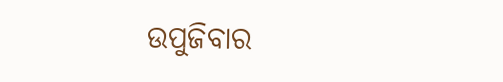ଉପୁଜିବାର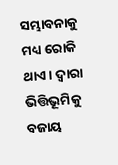ସମ୍ଭାବନାକୁ ମଧ୍ୟ ରୋକି ଥାଏ । ଦ୍ଵାରା ଭିତ୍ତିଭୂମିକୁ ବଜାୟ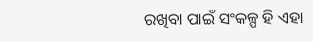ରଖିବା ପାଇଁ ସଂକଳ୍ପ ହି ଏହା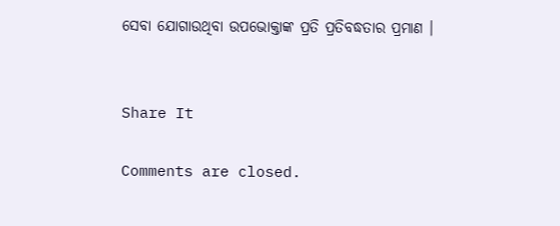ସେବା ଯୋଗାଉଥିବା ଉପଭୋକ୍ତାଙ୍କ ପ୍ରତି ପ୍ରତିବଦ୍ଧତାର ପ୍ରମାଣ ।


Share It

Comments are closed.